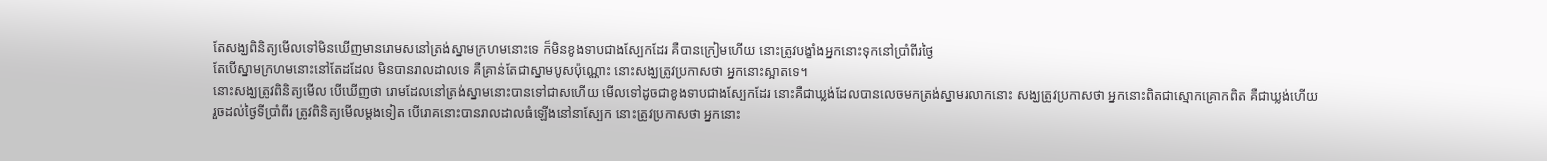តែសង្ឃពិនិត្យមើលទៅមិនឃើញមានរោមសនៅត្រង់ស្នាមក្រហមនោះទេ ក៏មិនខូងទាបជាងស្បែកដែរ គឺបានក្រៀមហើយ នោះត្រូវបង្ខាំងអ្នកនោះទុកនៅប្រាំពីរថ្ងៃ
តែបើស្នាមក្រហមនោះនៅតែដដែល មិនបានរាលដាលទេ គឺគ្រាន់តែជាស្នាមបូសប៉ុណ្ណោះ នោះសង្ឃត្រូវប្រកាសថា អ្នកនោះស្អាតទេ។
នោះសង្ឃត្រូវពិនិត្យមើល បើឃើញថា រោមដែលនៅត្រង់ស្នាមនោះបានទៅជាសហើយ មើលទៅដូចជាខូងទាបជាងស្បែកដែរ នោះគឺជាឃ្លង់ដែលបានលេចមកត្រង់ស្នាមរលាកនោះ សង្ឃត្រូវប្រកាសថា អ្នកនោះពិតជាស្មោកគ្រោកពិត គឺជាឃ្លង់ហើយ
រួចដល់ថ្ងៃទីប្រាំពីរ ត្រូវពិនិត្យមើលម្តងទៀត បើរោគនោះបានរាលដាលធំឡើងនៅនាស្បែក នោះត្រូវប្រកាសថា អ្នកនោះ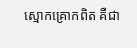ស្មោកគ្រោកពិត គឺជា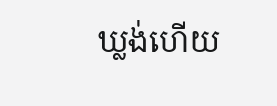ឃ្លង់ហើយ